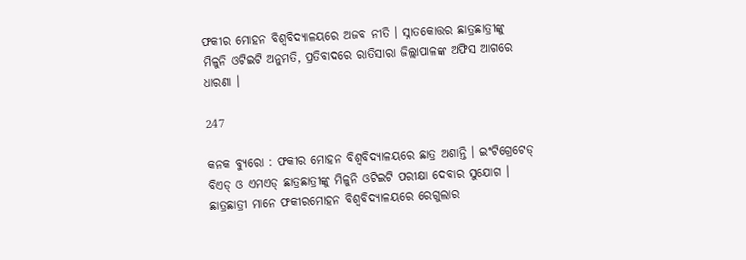ଫକୀର ମୋହନ ବିଶ୍ୱବିଦ୍ୟାଳୟରେ ଅଜବ ନୀତି । ସ୍ନାତକୋତ୍ତର ଛାତ୍ରଛାତ୍ରୀଙ୍କୁ ମିଳୁନି ଓଟିଇଟି ଅନୁମତି, ପ୍ରତିବାଦରେ ରାତିସାରା ଜିଲ୍ଲାପାଳଙ୍କ ଅଫିସ ଆଗରେ ଧାରଣା ।

247

କନକ ବ୍ୟୁରୋ : ଫକୀର ମୋହନ ବିଶ୍ୱବିଦ୍ୟାଳୟରେ ଛାତ୍ର ଅଶାନ୍ତି । ଇଂଟିଗ୍ରେଟେଡ୍ ବିଏଡ୍ ଓ ଏମଏଡ୍ ଛାତ୍ରଛାତ୍ରୀଙ୍କୁ ମିଳୁନି ଓଟିଇଟି ପରୀକ୍ଷା ଦେବାର ସୁଯୋଗ । ଛାତ୍ରଛାତ୍ରୀ ମାନେ ଫକୀରମୋହନ ବିଶ୍ୱବିଦ୍ୟାଳୟରେ ରେଗୁଲାର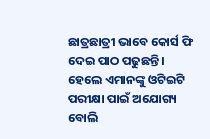ଛାତ୍ରଛାତ୍ରୀ ଭାବେ କୋର୍ସ ଫି ଦେଇ ପାଠ ପଢୁଛନ୍ତି । ହେଲେ ଏମାନଙ୍କୁ ଓଟିଇଟି ପରୀକ୍ଷା ପାଇଁ ଅଯୋଗ୍ୟ ବୋଲି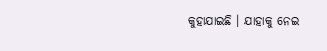କୁହାଯାଇଛି । ଯାହାକୁ ନେଇ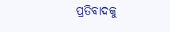ପ୍ରତିବାଦକୁ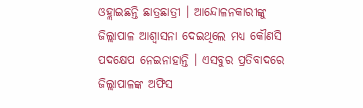ଓହ୍ଲାଇଛନ୍ତି ଛାତ୍ରଛାତ୍ରୀ । ଆନ୍ଦୋଳନକାରୀଙ୍କୁ ଜିଲ୍ଲାପାଳ ଆଶ୍ୱାସନା ଦେଇଥିଲେ ମଧ୍ୟ କୌଣସି ପଦକ୍ଷେପ ନେଇନାହାନ୍ତି । ଏସବୁର ପ୍ରତିବାଦରେ ଜିଲ୍ଲାପାଳଙ୍କ ଅଫିସ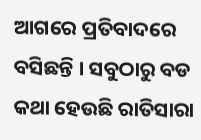ଆଗରେ ପ୍ରତିବାଦରେ ବସିଛନ୍ତି । ସବୁଠାରୁ ବଡ କଥା ହେଉଛି ରାତିସାରା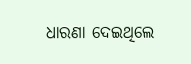ଧାରଣା ଦେଇଥିଲେ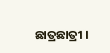ଛାତ୍ରଛାତ୍ରୀ ।